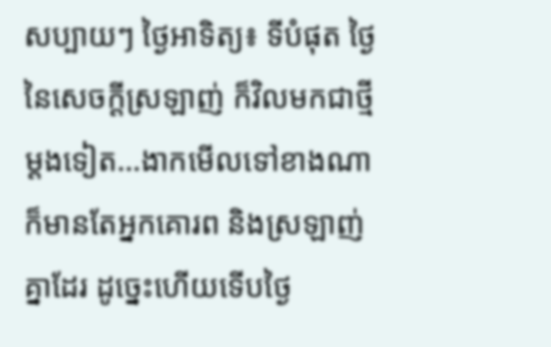សប្បាយៗ ថ្ងៃអាទិត្យ៖ ទីបំផុត ថ្ងៃនៃសេចក្ដីស្រឡាញ់ ក៏វិលមកជាថ្មីម្ដងទៀត…ងាកមើលទៅខាងណា ក៏មានតែអ្នកគោរព និងស្រឡាញ់គ្នាដែរ ដូច្នេះហើយទើបថ្ងៃ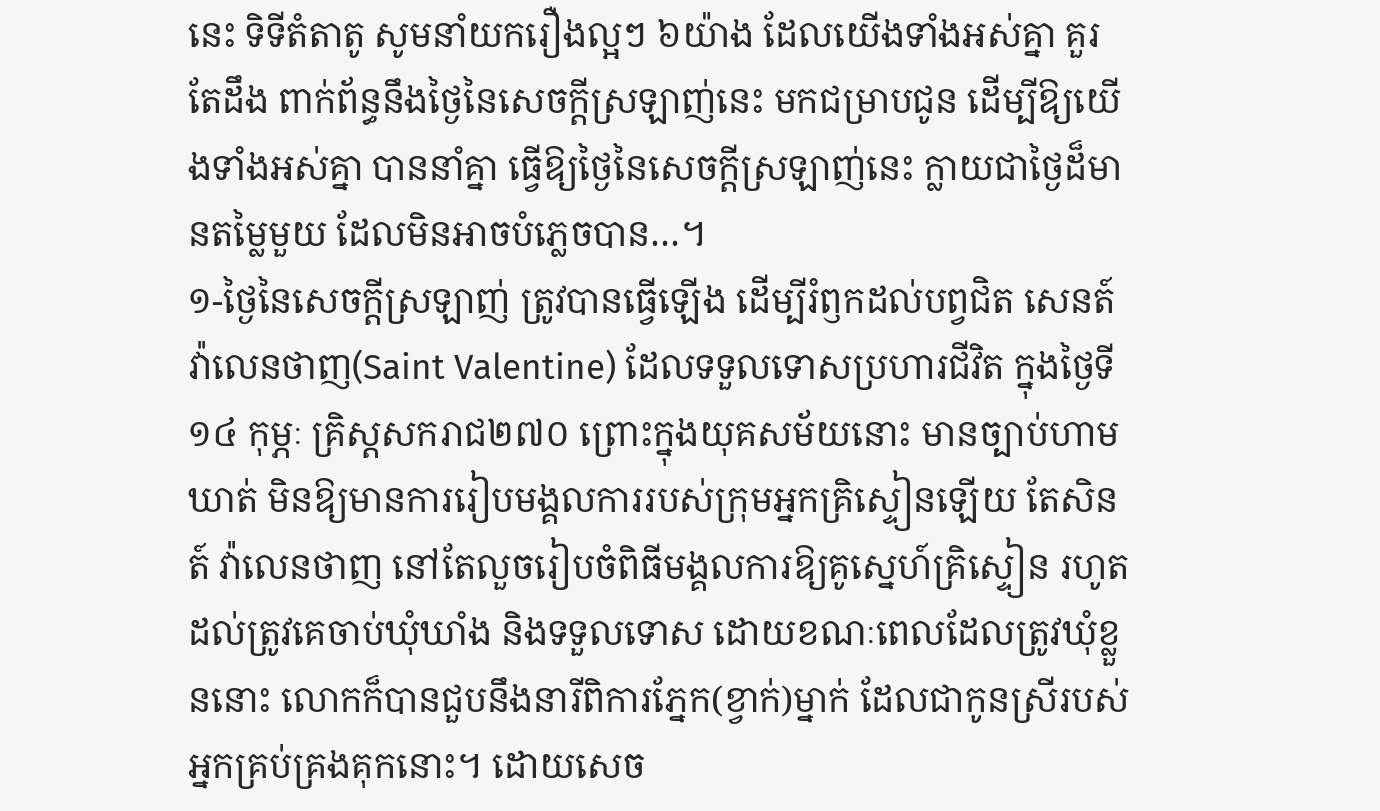នេះ ទិទីតំតាតូ សូមនាំយករឿងល្អៗ ៦យ៉ាង ដែលយើងទាំងអស់គ្នា គួរតែដឹង ពាក់ព័ន្ធនឹងថ្ងៃនៃសេចក្ដីស្រឡាញ់នេះ មកជម្រាបជូន ដើម្បីឱ្យយើងទាំងអស់គ្នា បាននាំគ្នា ធ្វើឱ្យថ្ងៃនៃសេចក្ដីស្រឡាញ់នេះ ក្លាយជាថ្ងៃដ៏មានតម្លៃមួយ ដែលមិនអាចបំភ្លេចបាន…។
១-ថ្ងៃនៃសេចក្ដីស្រឡាញ់ ត្រូវបានធ្វើឡើង ដើម្បីរំឭកដល់បព្វជិត សេនត៍ វ៉ាលេនថាញ(Saint Valentine) ដែលទទួលទោសប្រហារជីវិត ក្នុងថ្ងៃទី១៤ កុម្ភៈ គ្រិស្តសករាជ២៧០ ព្រោះក្នុងយុគសម័យនោះ មានច្បាប់ហាមឃាត់ មិនឱ្យមានការរៀបមង្គលការរបស់ក្រុមអ្នកគ្រិស្ទៀនឡើយ តែសិនត៍ វ៉ាលេនថាញ នៅតែលួចរៀបចំពិធីមង្គលការឱ្យគូស្នេហ៍គ្រិស្ទៀន រហូតដល់ត្រូវគេចាប់ឃុំឃាំង និងទទួលទោស ដោយខណៈពេលដែលត្រូវឃុំខ្លួននោះ លោកក៏បានជួបនឹងនារីពិការភ្នែក(ខ្វាក់)ម្នាក់ ដែលជាកូនស្រីរបស់អ្នកគ្រប់គ្រងគុកនោះ។ ដោយសេច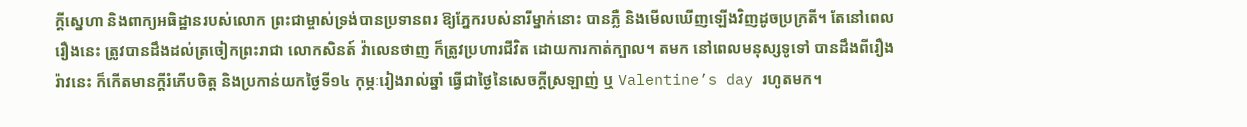ក្ដីស្នេហា និងពាក្យអធិដ្ឋានរបស់លោក ព្រះជាម្ចាស់ទ្រង់បានប្រទានពរ ឱ្យភ្នែករបស់នារីម្នាក់នោះ បានភ្លឺ និងមើលឃើញឡើងវិញដូចប្រក្រតី។ តែនៅពេលរឿងនេះ ត្រូវបានដឹងដល់ត្រចៀកព្រះរាជា លោកសិនត៍ វ៉ាលេនថាញ ក៏ត្រូវប្រហារជីវិត ដោយការកាត់ក្បាល។ តមក នៅពេលមនុស្សទូទៅ បានដឹងពីរឿងរ៉ាវនេះ ក៏កើតមានក្ដីរំភើបចិត្ត និងប្រកាន់យកថ្ងៃទី១៤ កុម្ភៈរៀងរាល់ឆ្នាំ ធ្វើជាថ្ងៃនៃសេចក្ដីស្រឡាញ់ ឬ Valentine’s day រហូតមក។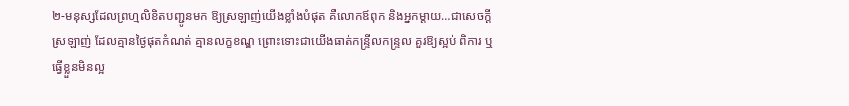២-មនុស្សដែលព្រហ្មលិខិតបញ្ជូនមក ឱ្យស្រឡាញ់យើងខ្លាំងបំផុត គឺលោកឪពុក និងអ្នកម្ដាយ…ជាសេចក្ដីស្រឡាញ់ ដែលគ្មានថ្ងៃផុតកំណត់ គ្មានលក្ខខណ្ឌ ព្រោះទោះជាយើងធាត់កន្ទ្រីលកន្ទ្រល គួរឱ្យស្អប់ ពិការ ឬធ្វើខ្លួនមិនល្អ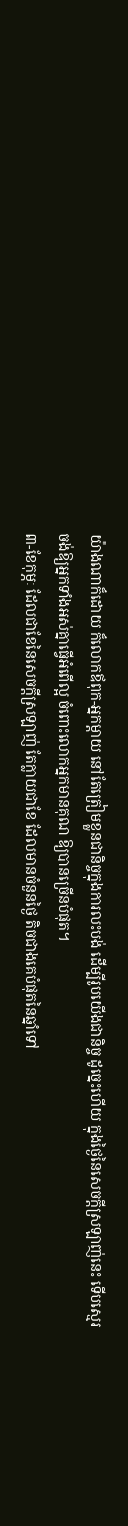យ៉ាងណាក៏ដោយ ក៏លោកឪពុក-អ្នកម្ដាយ នៅតែត្រៀមខ្លួនជានិច្ចក្នុងការលះបង់ ដើម្បីរូបយើងជានិច្ច ដូច្នេះហើយ ក្នុងថ្ងៃនៃសេចក្ដីស្រឡាញ់នេះ ទើបស្មេរ ចង់ឱ្យអ្នកទាំងអស់គ្នាធ្វើអំពើល្អ ចំពោះលោកអ្នកមានគុណ ឱ្យបានច្រើនបំផុត។
៣-ខែកុម្ភៈ ដែលជាខែនៃសេចក្ដីស្រឡាញ់ តែក្លាយជាខែ ដែលមានចំនួនថ្ងៃ តិចជាងគេបំផុតនៃឆ្នាំទៅ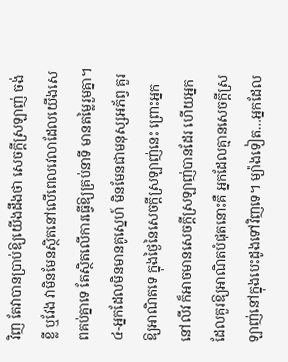វិញ តែវាបានប្រាប់ឱ្យយើងដឹងថា សេចក្ដីស្រឡាញ់ ចង់ខ្លី ឬវែង វាមិនមែនស្ថិតនៅលើពេលវេលាដែលយើងសេពគប់គ្នាទេ តែស្ថិតលើការធ្វើឱ្យគ្រប់នាទី មានតម្លៃរួមគ្នា។
៤-អ្នកដែលមិនមានគូស្នេហ៍ មិនមែនជាមនុស្សអភ័ព្វ គួរឱ្យអាណិតទេ ក្នុងថ្ងៃនៃសេចក្ដីស្រឡាញ់នេះ ព្រោះអ្នកនៅលីវ ក៏អាចមានសេចក្ដីស្រឡាញ់បានដែរ ហើយអ្នកដែលគួរឱ្យអាណិតបំផុតនោះគឺ អ្នកដែលគ្មានសេចក្ដីស្រឡាញ់នៅក្នុងបេះដូងទៅវិញទេ។ ម្យ៉ាងទៀត…អ្នកដែល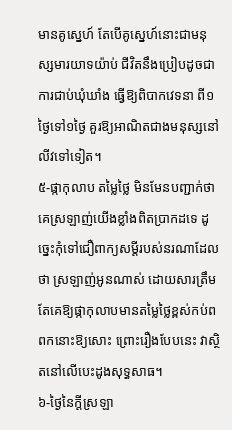មានគូស្នេហ៍ តែបើគូស្នេហ៍នោះជាមនុស្សមារយាទយ៉ាប់ ជីវិតនឹងប្រៀបដូចជាការជាប់ឃុំឃាំង ធ្វើឱ្យពិបាកវេទនា ពី១ថ្ងៃទៅ១ថ្ងៃ គួរឱ្យអាណិតជាងមនុស្សនៅលីវទៅទៀត។
៥-ផ្កាកុលាប តម្លៃថ្លៃ មិនមែនបញ្ជាក់ថា គេស្រឡាញ់យើងខ្លាំងពិតប្រាកដទេ ដូច្នេះកុំទៅជឿពាក្យសម្ដីរបស់នរណាដែលថា ស្រឡាញ់អូនណាស់ ដោយសារត្រឹមតែគេឱ្យផ្កាកុលាបមានតម្លៃថ្លៃខ្ពស់កប់ពពកនោះឱ្យសោះ ព្រោះរឿងបែបនេះ វាស្ថិតនៅលើបេះដូងសុទ្ធសាធ។
៦-ថ្ងៃនៃក្ដីស្រឡា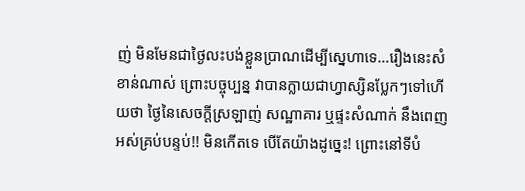ញ់ មិនមែនជាថ្ងៃលះបង់ខ្លួនប្រាណដើម្បីស្នេហាទេ…រឿងនេះសំខាន់ណាស់ ព្រោះបច្ចុប្បន្ន វាបានក្លាយជាហ្វាស្សិនប្លែកៗទៅហើយថា ថ្ងៃនៃសេចក្ដីស្រឡាញ់ សណ្ឋាគារ ឬផ្ទះសំណាក់ នឹងពេញអស់គ្រប់បន្ទប់!! មិនកើតទេ បើតែយ៉ាងដូច្នេះ! ព្រោះនៅទីបំ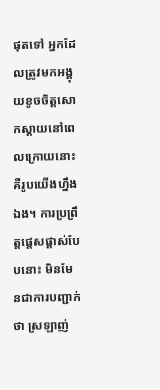ផុតទៅ អ្នកដែលត្រូវមកអង្គុយខូចចិត្តសោកស្ដាយនៅពេលក្រោយនោះ គឺរូបយើងហ្នឹងឯង។ ការប្រព្រឹត្តផ្ដេសផ្ដាស់បែបនោះ មិនមែនជាការបញ្ជាក់ថា ស្រឡាញ់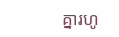គ្នារហូ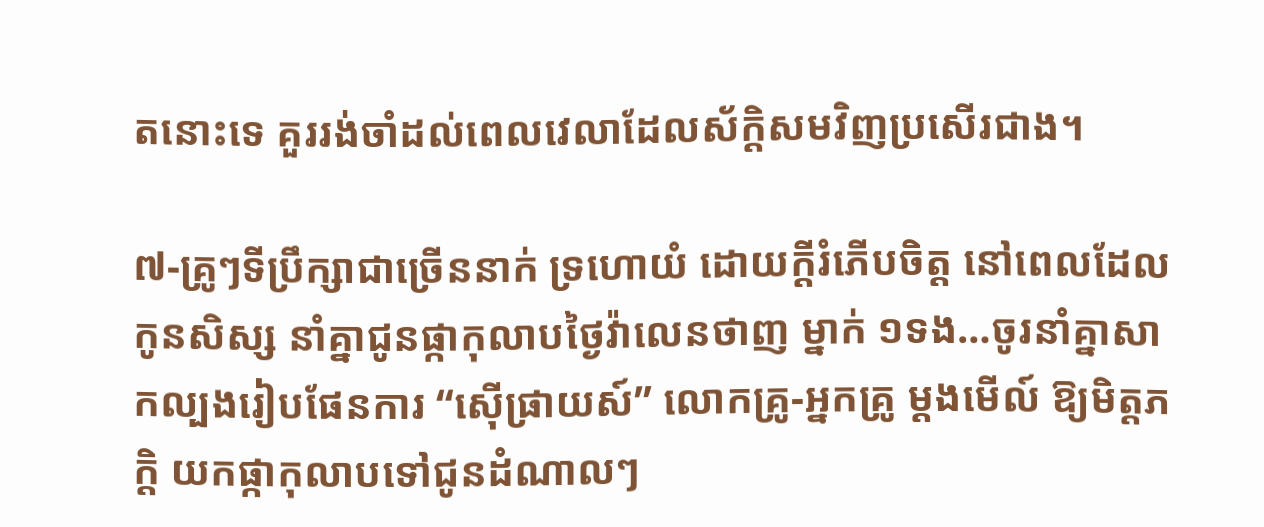តនោះទេ គួររង់ចាំដល់ពេលវេលាដែលស័ក្តិសមវិញប្រសើរជាង។

៧-គ្រូៗទីប្រឹក្សាជាច្រើននាក់ ទ្រហោយំ ដោយក្ដីរំភើបចិត្ត នៅពេលដែលកូនសិស្ស នាំគ្នាជូនផ្កាកុលាបថ្ងៃវ៉ាលេនថាញ ម្នាក់ ១ទង…ចូរនាំគ្នាសាកល្បងរៀបផែនការ “ស៊ើផ្រាយស៍” លោកគ្រូ-អ្នកគ្រូ ម្ដងមើល៍ ឱ្យមិត្តភក្តិ យកផ្កាកុលាបទៅជូនដំណាលៗ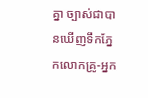គ្នា ច្បាស់ជាបានឃើញទឹកភ្នែកលោកគ្រូ-អ្នក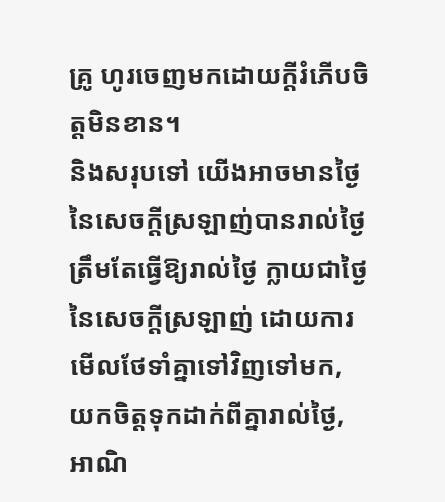គ្រូ ហូរចេញមកដោយក្ដីរំភើបចិត្តមិនខាន។
និងសរុបទៅ យើងអាចមានថ្ងៃនៃសេចក្ដីស្រឡាញ់បានរាល់ថ្ងៃ ត្រឹមតែធ្វើឱ្យរាល់ថ្ងៃ ក្លាយជាថ្ងៃនៃសេចក្ដីស្រឡាញ់ ដោយការមើលថែទាំគ្នាទៅវិញទៅមក, យកចិត្តទុកដាក់ពីគ្នារាល់ថ្ងៃ, អាណិ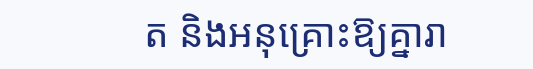ត និងអនុគ្រោះឱ្យគ្នារា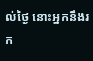ល់ថ្ងៃ នោះអ្នកនឹងរក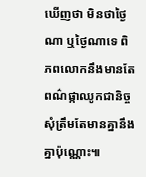ឃើញថា មិនថាថ្ងៃណា ឬថ្ងៃណាទេ ពិភពលោកនឹងមានតែពណ៌ផ្កាឈូកជានិច្ច សុំត្រឹមតែមានគ្នានឹងគ្នាប៉ុណ្ណោះ៕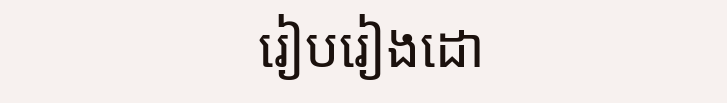រៀបរៀងដោ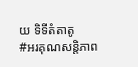យ ទិទីតំតាតូ
#អរគុណសន្តិភាព